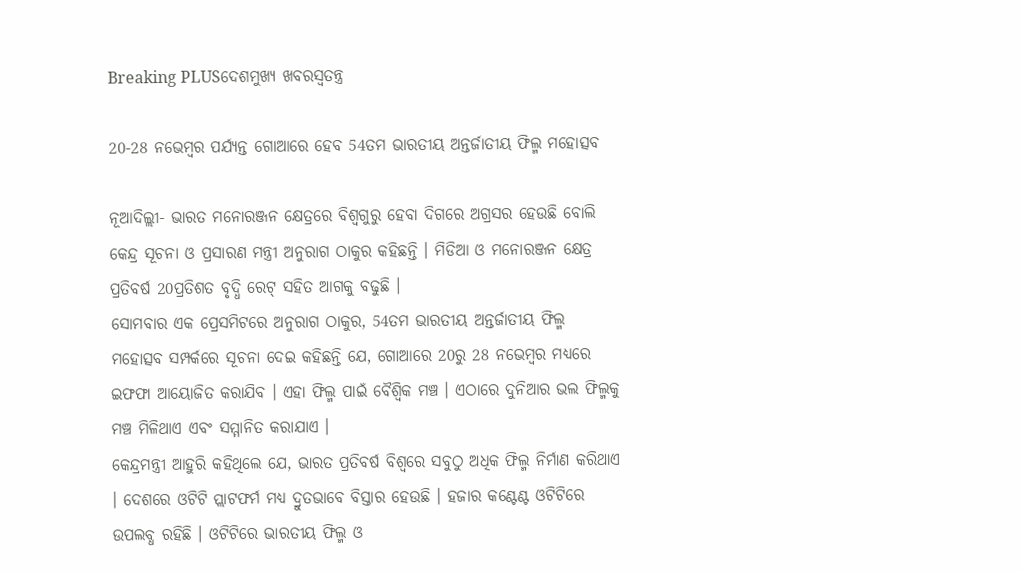Breaking PLUSଦେଶମୁଖ୍ୟ ଖବରସ୍ୱତନ୍ତ୍ର

20-28 ନଭେମ୍ବର ପର୍ଯ୍ୟନ୍ତ ଗୋଆରେ ହେବ 54ତମ ଭାରତୀୟ ଅନ୍ତର୍ଜାତୀୟ ଫିଲ୍ମ ମହୋତ୍ସବ

ନୂଆଦିଲ୍ଲୀ- ଭାରତ ମନୋରଞ୍ଜନ କ୍ଷେତ୍ରରେ ବିଶ୍ୱଗୁରୁ ହେବା ଦିଗରେ ଅଗ୍ରସର ହେଉଛି ବୋଲି କେନ୍ଦ୍ର ସୂଚନା ଓ ପ୍ରସାରଣ ମନ୍ତ୍ରୀ ଅନୁରାଗ ଠାକୁର କହିଛନ୍ତି । ମିଡିଆ ଓ ମନୋରଞ୍ଜନ କ୍ଷେତ୍ର ପ୍ରତିବର୍ଷ 20ପ୍ରତିଶତ ବୃଦ୍ଧି ରେଟ୍ ସହିତ ଆଗକୁ ବଢୁଛି ।
ସୋମବାର ଏକ ପ୍ରେସମିଟରେ ଅନୁରାଗ ଠାକୁର, 54ତମ ଭାରତୀୟ ଅନ୍ତର୍ଜାତୀୟ ଫିଲ୍ମ ମହୋତ୍ସବ ସମ୍ପର୍କରେ ସୂଚନା ଦେଇ କହିଛନ୍ତି ଯେ, ଗୋଆରେ 20ରୁ 28 ନଭେମ୍ବର ମଧ୍ୟରେ ଇଫଫା ଆୟୋଜିତ କରାଯିବ । ଏହା ଫିଲ୍ମ ପାଇଁ ବୈଶ୍ୱିକ ମଞ୍ଚ । ଏଠାରେ ଦୁନିଆର ଭଲ ଫିଲ୍ମକୁ ମଞ୍ଚ ମିଳିଥାଏ ଏବଂ ସମ୍ମାନିତ କରାଯାଏ ।
କେନ୍ଦ୍ରମନ୍ତ୍ରୀ ଆହୁରି କହିଥିଲେ ଯେ, ଭାରତ ପ୍ରତିବର୍ଷ ବିଶ୍ୱରେ ସବୁଠୁ ଅଧିକ ଫିଲ୍ମ ନିର୍ମାଣ କରିଥାଏ । ଦେଶରେ ଓଟିଟି ପ୍ଲାଟଫର୍ମ ମଧ୍ୟ ଦ୍ରୁତଭାବେ ବିସ୍ତାର ହେଉଛି । ହଜାର କଣ୍ଟେଣ୍ଟ ଓଟିଟିରେ ଉପଲବ୍ଧ ରହିଛି । ଓଟିଟିରେ ଭାରତୀୟ ଫିଲ୍ମ ଓ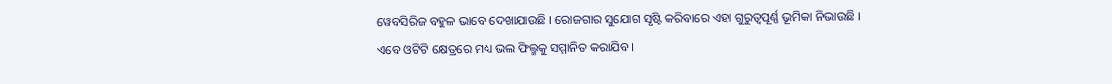ୱେବସିରିଜ ବହୁଳ ଭାବେ ଦେଖାଯାଉଛି । ରୋଜଗାର ସୁଯୋଗ ସୃଷ୍ଟି କରିବାରେ ଏହା ଗୁରୁତ୍ୱପୂର୍ଣ୍ଣ ଭୂମିକା ନିଭାଉଛି । ଏବେ ଓଟିଟି କ୍ଷେତ୍ରରେ ମଧ୍ୟ ଭଲ ଫିଲ୍ମକୁ ସମ୍ମାନିତ କରାଯିବ ।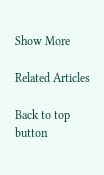Show More

Related Articles

Back to top button